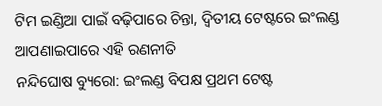ଟିମ ଇଣ୍ଡିଆ ପାଇଁ ବଢ଼ିପାରେ ଚିନ୍ତା, ଦ୍ବିତୀୟ ଟେଷ୍ଟରେ ଇଂଲଣ୍ଡ ଆପଣାଇପାରେ ଏହି ରଣନୀତି
ନନ୍ଦିଘୋଷ ବ୍ୟୁରୋ: ଇଂଲଣ୍ଡ ବିପକ୍ଷ ପ୍ରଥମ ଟେଷ୍ଟ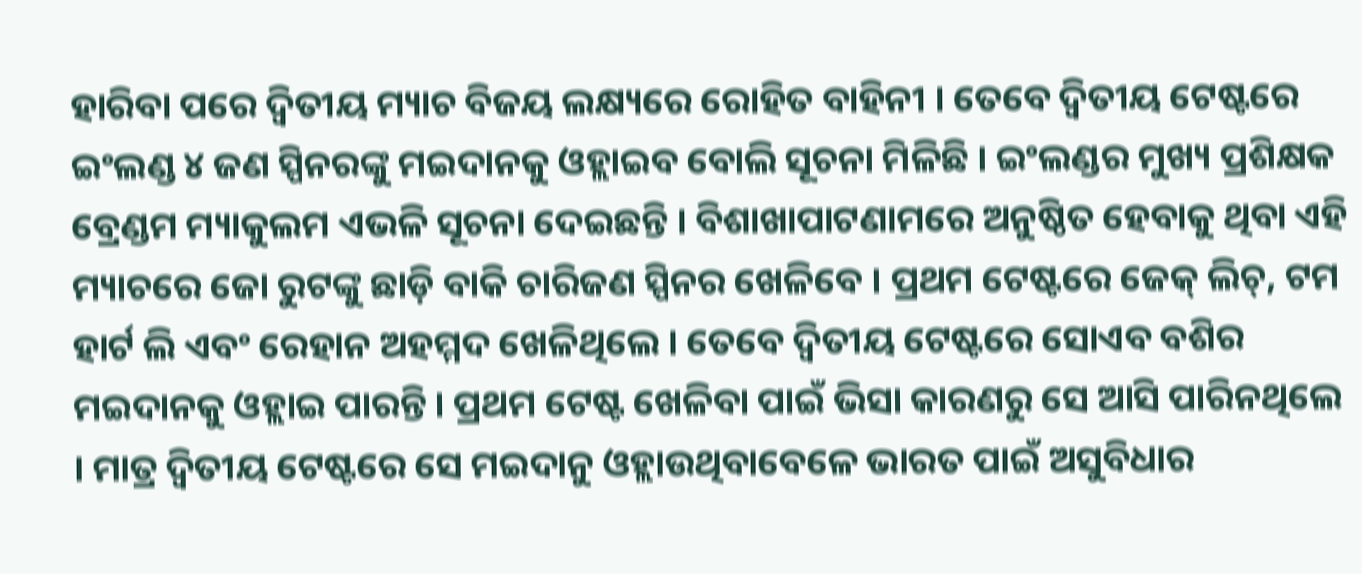ହାରିବା ପରେ ଦ୍ବିତୀୟ ମ୍ୟାଚ ବିଜୟ ଲକ୍ଷ୍ୟରେ ରୋହିତ ବାହିନୀ । ତେବେ ଦ୍ବିତୀୟ ଟେଷ୍ଟରେ ଇଂଲଣ୍ଡ ୪ ଜଣ ସ୍ପିନରଙ୍କୁ ମଇଦାନକୁ ଓହ୍ଲାଇବ ବୋଲି ସୂଚନା ମିଳିଛି । ଇଂଲଣ୍ଡର ମୁଖ୍ୟ ପ୍ରଶିକ୍ଷକ ବ୍ରେଣ୍ଡମ ମ୍ୟାକୁଲମ ଏଭଳି ସୂଚନା ଦେଇଛନ୍ତି । ବିଶାଖାପାଟଣାମରେ ଅନୁଷ୍ଠିତ ହେବାକୁ ଥିବା ଏହି ମ୍ୟାଚରେ ଜୋ ରୁଟଙ୍କୁ ଛାଡ଼ି ବାକି ଚାରିଜଣ ସ୍ପିନର ଖେଳିବେ । ପ୍ରଥମ ଟେଷ୍ଟରେ ଜେକ୍ ଲିଚ୍, ଟମ ହାର୍ଟ ଲି ଏବଂ ରେହାନ ଅହମ୍ମଦ ଖେଳିଥିଲେ । ତେବେ ଦ୍ବିତୀୟ ଟେଷ୍ଟରେ ସୋଏବ ବଶିର ମଇଦାନକୁ ଓହ୍ଲାଇ ପାରନ୍ତି । ପ୍ରଥମ ଟେଷ୍ଟ ଖେଳିବା ପାଇଁ ଭିସା କାରଣରୁ ସେ ଆସି ପାରିନଥିଲେ । ମାତ୍ର ଦ୍ବିତୀୟ ଟେଷ୍ଟରେ ସେ ମଇଦାନୁ ଓହ୍ଲାଉଥିବାବେଳେ ଭାରତ ପାଇଁ ଅସୁବିଧାର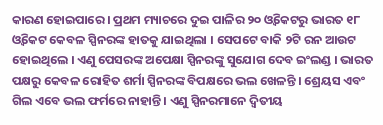କାରଣ ହୋଇପାରେ । ପ୍ରଥମ ମ୍ୟାଚରେ ଦୁଇ ପାଳିର ୨୦ ଓ୍ବିକେଟରୁ ଭାରତ ୧୮ ଓ୍ବିକେଟ କେବଳ ସ୍ପିନରଙ୍କ ହାତକୁ ଯାଇଥିଲା । ସେପଟେ ବାକି ୨ଟି ରନ ଆଉଟ ହୋଇଥିଲେ । ଏଣୁ ପେସରଙ୍କ ଅପେକ୍ଷା ସ୍ପିନରଙ୍କୁ ସୁଯୋଗ ଦେବ ଇଂଲଣ୍ଡ । ଭାରତ ପକ୍ଷରୁ କେବଳ ରୋହିତ ଶର୍ମା ସ୍ପିନରଙ୍କ ବିପକ୍ଷରେ ଭଲ ଖେଳନ୍ତି । ଶ୍ରେୟସ ଏବଂ ଗିଲ ଏବେ ଭଲ ଫର୍ମରେ ନାହାନ୍ତି । ଏଣୁ ସ୍ପିନରମାନେ ଦ୍ବିତୀୟ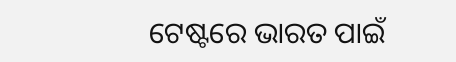ଟେଷ୍ଟରେ ଭାରତ ପାଇଁ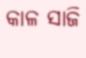କାଳ ସାଜି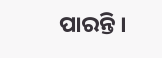ପାରନ୍ତି ।